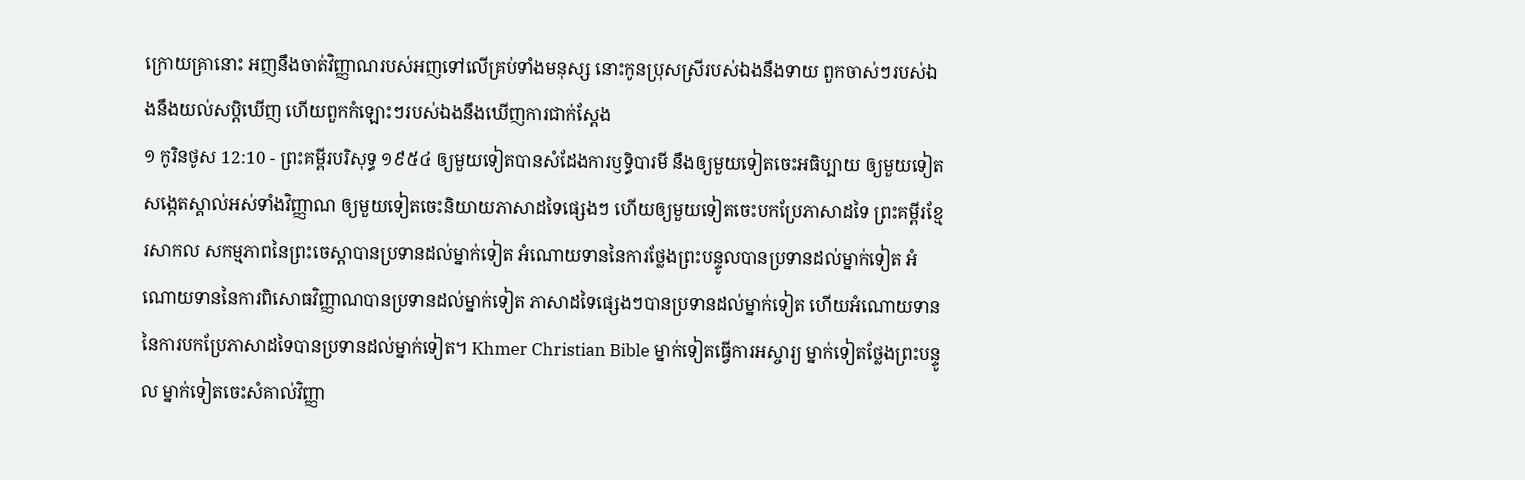ក្រោយគ្រានោះ អញនឹងចាត់វិញ្ញាណរបស់អញទៅលើគ្រប់ទាំងមនុស្ស នោះកូនប្រុសស្រីរបស់ឯងនឹងទាយ ពួកចាស់ៗរបស់ឯងនឹងយល់សប្តិឃើញ ហើយពួកកំឡោះៗរបស់ឯងនឹងឃើញការជាក់ស្តែង
១ កូរិនថូស 12:10 - ព្រះគម្ពីរបរិសុទ្ធ ១៩៥៤ ឲ្យមួយទៀតបានសំដែងការឫទ្ធិបារមី នឹងឲ្យមួយទៀតចេះអធិប្បាយ ឲ្យមួយទៀតសង្កេតស្គាល់អស់ទាំងវិញ្ញាណ ឲ្យមួយទៀតចេះនិយាយភាសាដទៃផ្សេងៗ ហើយឲ្យមួយទៀតចេះបកប្រែភាសាដទៃ ព្រះគម្ពីរខ្មែរសាកល សកម្មភាពនៃព្រះចេស្ដាបានប្រទានដល់ម្នាក់ទៀត អំណោយទាននៃការថ្លែងព្រះបន្ទូលបានប្រទានដល់ម្នាក់ទៀត អំណោយទាននៃការពិសោធវិញ្ញាណបានប្រទានដល់ម្នាក់ទៀត ភាសាដទៃផ្សេងៗបានប្រទានដល់ម្នាក់ទៀត ហើយអំណោយទាននៃការបកប្រែភាសាដទៃបានប្រទានដល់ម្នាក់ទៀត។ Khmer Christian Bible ម្នាក់ទៀតធ្វើការអស្ចារ្យ ម្នាក់ទៀតថ្លែងព្រះបន្ទូល ម្នាក់ទៀតចេះសំគាល់វិញ្ញា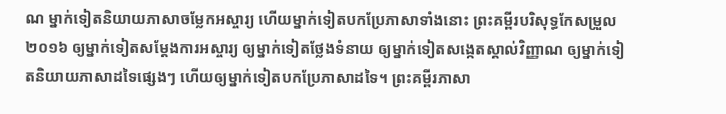ណ ម្នាក់ទៀតនិយាយភាសាចម្លែកអស្ចារ្យ ហើយម្នាក់ទៀតបកប្រែភាសាទាំងនោះ ព្រះគម្ពីរបរិសុទ្ធកែសម្រួល ២០១៦ ឲ្យម្នាក់ទៀតសម្ដែងការអស្ចារ្យ ឲ្យម្នាក់ទៀតថ្លែងទំនាយ ឲ្យម្នាក់ទៀតសង្កេតស្គាល់វិញ្ញាណ ឲ្យម្នាក់ទៀតនិយាយភាសាដទៃផ្សេងៗ ហើយឲ្យម្នាក់ទៀតបកប្រែភាសាដទៃ។ ព្រះគម្ពីរភាសា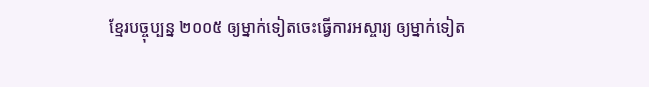ខ្មែរបច្ចុប្បន្ន ២០០៥ ឲ្យម្នាក់ទៀតចេះធ្វើការអស្ចារ្យ ឲ្យម្នាក់ទៀត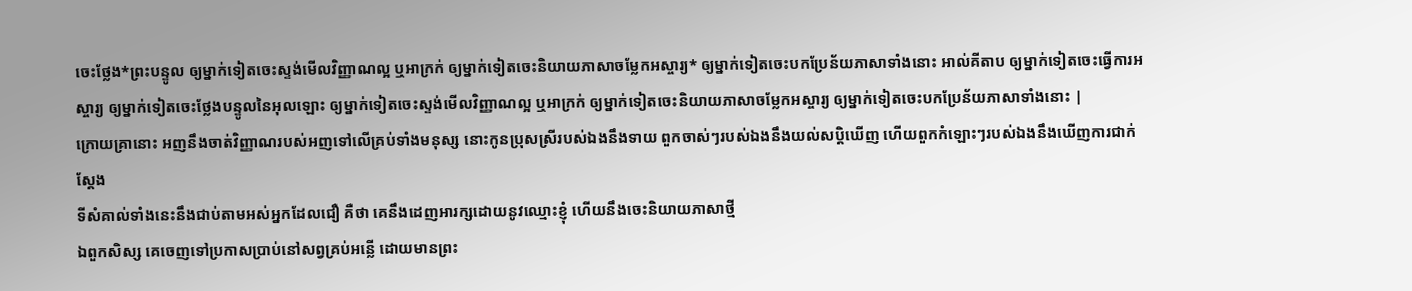ចេះថ្លែង*ព្រះបន្ទូល ឲ្យម្នាក់ទៀតចេះស្ទង់មើលវិញ្ញាណល្អ ឬអាក្រក់ ឲ្យម្នាក់ទៀតចេះនិយាយភាសាចម្លែកអស្ចារ្យ* ឲ្យម្នាក់ទៀតចេះបកប្រែន័យភាសាទាំងនោះ អាល់គីតាប ឲ្យម្នាក់ទៀតចេះធ្វើការអស្ចារ្យ ឲ្យម្នាក់ទៀតចេះថ្លែងបន្ទូលនៃអុលឡោះ ឲ្យម្នាក់ទៀតចេះស្ទង់មើលវិញ្ញាណល្អ ឬអាក្រក់ ឲ្យម្នាក់ទៀតចេះនិយាយភាសាចម្លែកអស្ចារ្យ ឲ្យម្នាក់ទៀតចេះបកប្រែន័យភាសាទាំងនោះ |
ក្រោយគ្រានោះ អញនឹងចាត់វិញ្ញាណរបស់អញទៅលើគ្រប់ទាំងមនុស្ស នោះកូនប្រុសស្រីរបស់ឯងនឹងទាយ ពួកចាស់ៗរបស់ឯងនឹងយល់សប្តិឃើញ ហើយពួកកំឡោះៗរបស់ឯងនឹងឃើញការជាក់ស្តែង
ទីសំគាល់ទាំងនេះនឹងជាប់តាមអស់អ្នកដែលជឿ គឺថា គេនឹងដេញអារក្សដោយនូវឈ្មោះខ្ញុំ ហើយនឹងចេះនិយាយភាសាថ្មី
ឯពួកសិស្ស គេចេញទៅប្រកាសប្រាប់នៅសព្វគ្រប់អន្លើ ដោយមានព្រះ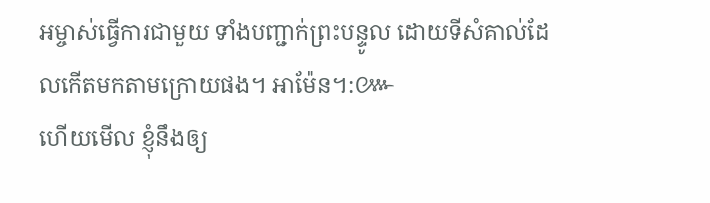អម្ចាស់ធ្វើការជាមួយ ទាំងបញ្ជាក់ព្រះបន្ទូល ដោយទីសំគាល់ដែលកើតមកតាមក្រោយផង។ អាម៉ែន។:៚
ហើយមើល ខ្ញុំនឹងឲ្យ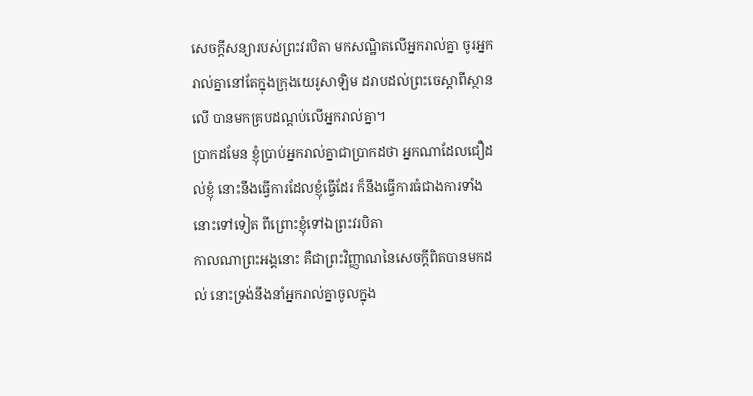សេចក្ដីសន្យារបស់ព្រះវរបិតា មកសណ្ឋិតលើអ្នករាល់គ្នា ចូរអ្នករាល់គ្នានៅតែក្នុងក្រុងយេរូសាឡិម ដរាបដល់ព្រះចេស្តាពីស្ថានលើ បានមកគ្របដណ្តប់លើអ្នករាល់គ្នា។
ប្រាកដមែន ខ្ញុំប្រាប់អ្នករាល់គ្នាជាប្រាកដថា អ្នកណាដែលជឿដល់ខ្ញុំ នោះនឹងធ្វើការដែលខ្ញុំធ្វើដែរ ក៏នឹងធ្វើការធំជាងការទាំងនោះទៅទៀត ពីព្រោះខ្ញុំទៅឯព្រះវរបិតា
កាលណាព្រះអង្គនោះ គឺជាព្រះវិញ្ញាណនៃសេចក្ដីពិតបានមកដល់ នោះទ្រង់នឹងនាំអ្នករាល់គ្នាចូលក្នុង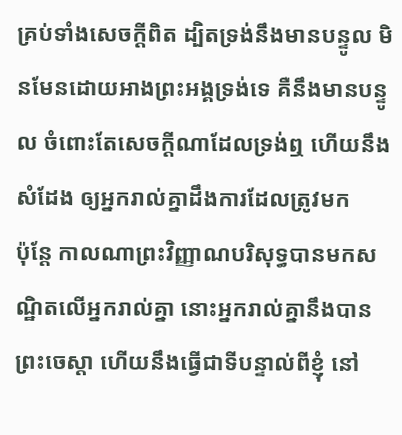គ្រប់ទាំងសេចក្ដីពិត ដ្បិតទ្រង់នឹងមានបន្ទូល មិនមែនដោយអាងព្រះអង្គទ្រង់ទេ គឺនឹងមានបន្ទូល ចំពោះតែសេចក្ដីណាដែលទ្រង់ឮ ហើយនឹងសំដែង ឲ្យអ្នករាល់គ្នាដឹងការដែលត្រូវមក
ប៉ុន្តែ កាលណាព្រះវិញ្ញាណបរិសុទ្ធបានមកសណ្ឋិតលើអ្នករាល់គ្នា នោះអ្នករាល់គ្នានឹងបានព្រះចេស្តា ហើយនឹងធ្វើជាទីបន្ទាល់ពីខ្ញុំ នៅ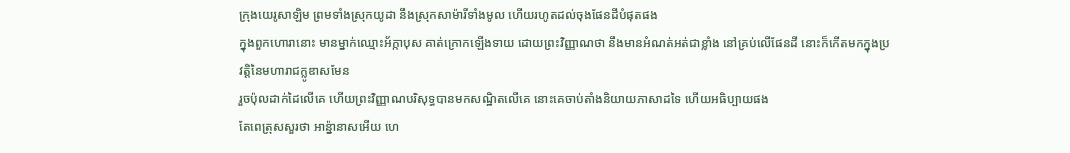ក្រុងយេរូសាឡិម ព្រមទាំងស្រុកយូដា នឹងស្រុកសាម៉ារីទាំងមូល ហើយរហូតដល់ចុងផែនដីបំផុតផង
ក្នុងពួកហោរានោះ មានម្នាក់ឈ្មោះអ័ក្កាបុស គាត់ក្រោកឡើងទាយ ដោយព្រះវិញ្ញាណថា នឹងមានអំណត់អត់ជាខ្លាំង នៅគ្រប់លើផែនដី នោះក៏កើតមកក្នុងប្រវត្តិនៃមហារាជក្លូឌាសមែន
រួចប៉ុលដាក់ដៃលើគេ ហើយព្រះវិញ្ញាណបរិសុទ្ធបានមកសណ្ឋិតលើគេ នោះគេចាប់តាំងនិយាយភាសាដទៃ ហើយអធិប្បាយផង
តែពេត្រុសសួរថា អាន៉្នានាសអើយ ហេ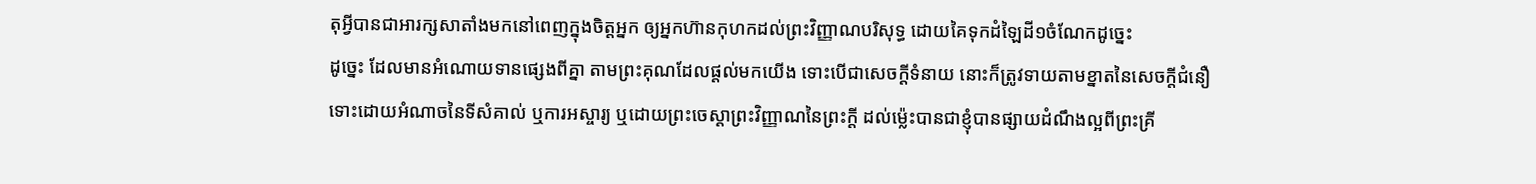តុអ្វីបានជាអារក្សសាតាំងមកនៅពេញក្នុងចិត្តអ្នក ឲ្យអ្នកហ៊ានកុហកដល់ព្រះវិញ្ញាណបរិសុទ្ធ ដោយគៃទុកដំឡៃដី១ចំណែកដូច្នេះ
ដូច្នេះ ដែលមានអំណោយទានផ្សេងពីគ្នា តាមព្រះគុណដែលផ្តល់មកយើង ទោះបើជាសេចក្ដីទំនាយ នោះក៏ត្រូវទាយតាមខ្នាតនៃសេចក្ដីជំនឿ
ទោះដោយអំណាចនៃទីសំគាល់ ឬការអស្ចារ្យ ឬដោយព្រះចេស្តាព្រះវិញ្ញាណនៃព្រះក្តី ដល់ម៉្លេះបានជាខ្ញុំបានផ្សាយដំណឹងល្អពីព្រះគ្រី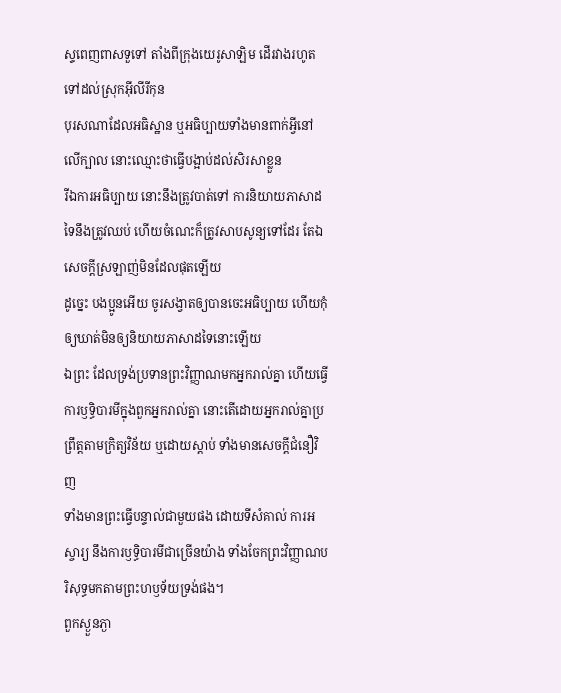ស្ទពេញពាសទួទៅ តាំងពីក្រុងយេរូសាឡិម ដើរវាងរហូតទៅដល់ស្រុកអ៊ីលីរីកុន
បុរសណាដែលអធិស្ឋាន ឬអធិប្បាយទាំងមានពាក់អ្វីនៅលើក្បាល នោះឈ្មោះថាធ្វើបង្អាប់ដល់សិរសាខ្លួន
រីឯការអធិប្បាយ នោះនឹងត្រូវបាត់ទៅ ការនិយាយភាសាដទៃនឹងត្រូវឈប់ ហើយចំណេះក៏ត្រូវសាបសូន្យទៅដែរ តែឯសេចក្ដីស្រឡាញ់មិនដែលផុតឡើយ
ដូច្នេះ បងប្អូនអើយ ចូរសង្វាតឲ្យបានចេះអធិប្បាយ ហើយកុំឲ្យឃាត់មិនឲ្យនិយាយភាសាដទៃនោះឡើយ
ឯព្រះ ដែលទ្រង់ប្រទានព្រះវិញ្ញាណមកអ្នករាល់គ្នា ហើយធ្វើការឫទ្ធិបារមីក្នុងពួកអ្នករាល់គ្នា នោះតើដោយអ្នករាល់គ្នាប្រព្រឹត្តតាមក្រិត្យវិន័យ ឬដោយស្តាប់ ទាំងមានសេចក្ដីជំនឿវិញ
ទាំងមានព្រះធ្វើបន្ទាល់ជាមួយផង ដោយទីសំគាល់ ការអស្ចារ្យ នឹងការឫទ្ធិបារមីជាច្រើនយ៉ាង ទាំងចែកព្រះវិញ្ញាណបរិសុទ្ធមកតាមព្រះហឫទ័យទ្រង់ផង។
ពួកស្ងួនភ្ងា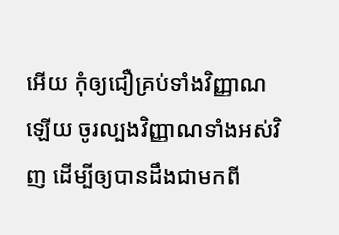អើយ កុំឲ្យជឿគ្រប់ទាំងវិញ្ញាណឡើយ ចូរល្បងវិញ្ញាណទាំងអស់វិញ ដើម្បីឲ្យបានដឹងជាមកពី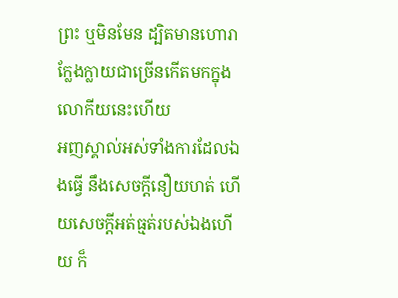ព្រះ ឬមិនមែន ដ្បិតមានហោរាក្លែងក្លាយជាច្រើនកើតមកក្នុងលោកីយនេះហើយ
អញស្គាល់អស់ទាំងការដែលឯងធ្វើ នឹងសេចក្ដីនឿយហត់ ហើយសេចក្ដីអត់ធ្មត់របស់ឯងហើយ ក៏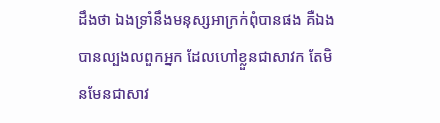ដឹងថា ឯងទ្រាំនឹងមនុស្សអាក្រក់ពុំបានផង គឺឯងបានល្បងលពួកអ្នក ដែលហៅខ្លួនជាសាវក តែមិនមែនជាសាវ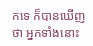កទេ ក៏បានឃើញថា អ្នកទាំងនោះ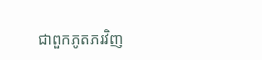ជាពួកភូតភរវិញ